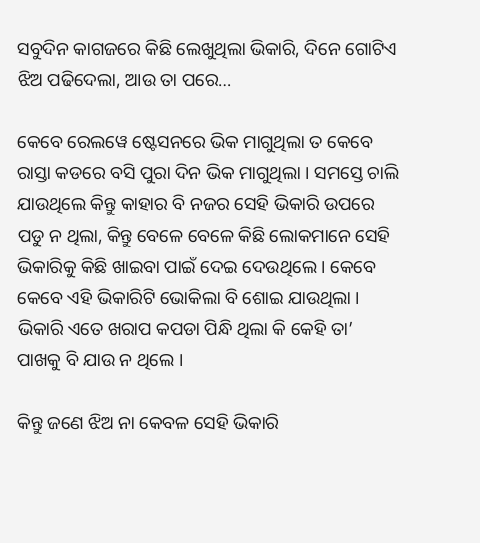ସବୁଦିନ କାଗଜରେ କିଛି ଲେଖୁଥିଲା ଭିକାରି, ଦିନେ ଗୋଟିଏ ଝିଅ ପଢିଦେଲା, ଆଉ ତା ପରେ…

କେବେ ରେଲୱେ ଷ୍ଟେସନରେ ଭିକ ମାଗୁଥିଲା ତ କେବେ ରାସ୍ତା କଡରେ ବସି ପୁରା ଦିନ ଭିକ ମାଗୁଥିଲା । ସମସ୍ତେ ଚାଲି ଯାଉଥିଲେ କିନ୍ତୁ କାହାର ବି ନଜର ସେହି ଭିକାରି ଉପରେ ପଡୁ ନ ଥିଲା, କିନ୍ତୁ ବେଳେ ବେଳେ କିଛି ଲୋକମାନେ ସେହି ଭିକାରିକୁ କିଛି ଖାଇବା ପାଇଁ ଦେଇ ଦେଉଥିଲେ । କେବେ କେବେ ଏହି ଭିକାରିଟି ଭୋକିଲା ବି ଶୋଇ ଯାଉଥିଲା । ଭିକାରି ଏତେ ଖରାପ କପଡା ପିନ୍ଧି ଥିଲା କି କେହି ତା’ ପାଖକୁ ବି ଯାଉ ନ ଥିଲେ ।

କିନ୍ତୁ ଜଣେ ଝିଅ ନା କେବଳ ସେହି ଭିକାରି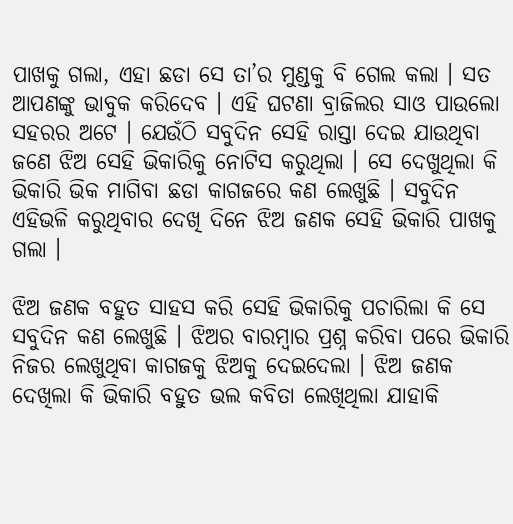ପାଖକୁ ଗଲା, ଏହା ଛଡା ସେ ତା’ର ମୁଣ୍ଡକୁ ବି ଗେଲ କଲା । ସତ ଆପଣଙ୍କୁ ଭାବୁକ କରିଦେବ । ଏହି ଘଟଣା ବ୍ରାଜିଲର ସାଓ ପାଉଲୋ ସହରର ଅଟେ । ଯେଉଁଠି ସବୁଦିନ ସେହି ରାସ୍ତା ଦେଇ ଯାଉଥିବା ଜଣେ ଝିଅ ସେହି ଭିକାରିକୁ ନୋଟିସ କରୁଥିଲା । ସେ ଦେଖୁଥିଲା କି ଭିକାରି ଭିକ ମାଗିବା ଛଡା କାଗଜରେ କଣ ଲେଖୁଛି । ସବୁଦିନ ଏହିଭଳି କରୁଥିବାର ଦେଖି ଦିନେ ଝିଅ ଜଣକ ସେହି ଭିକାରି ପାଖକୁ ଗଲା ।

ଝିଅ ଜଣକ ବହୁତ ସାହସ କରି ସେହି ଭିକାରିକୁ ପଚାରିଲା କି ସେ ସବୁଦିନ କଣ ଲେଖୁଛି । ଝିଅର ବାରମ୍ବାର ପ୍ରଶ୍ନ କରିବା ପରେ ଭିକାରି ନିଜର ଲେଖୁଥିବା କାଗଜକୁ ଝିଅକୁ ଦେଇଦେଲା । ଝିଅ ଜଣକ ଦେଖିଲା କି ଭିକାରି ବହୁତ ଭଲ କବିତା ଲେଖିଥିଲା ଯାହାକି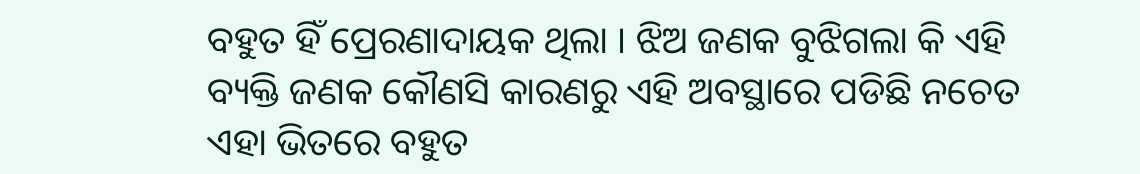ବହୁତ ହିଁ ପ୍ରେରଣାଦାୟକ ଥିଲା । ଝିଅ ଜଣକ ବୁଝିଗଲା କି ଏହି ବ୍ୟକ୍ତି ଜଣକ କୌଣସି କାରଣରୁ ଏହି ଅବସ୍ଥାରେ ପଡିଛି ନଚେତ ଏହା ଭିତରେ ବହୁତ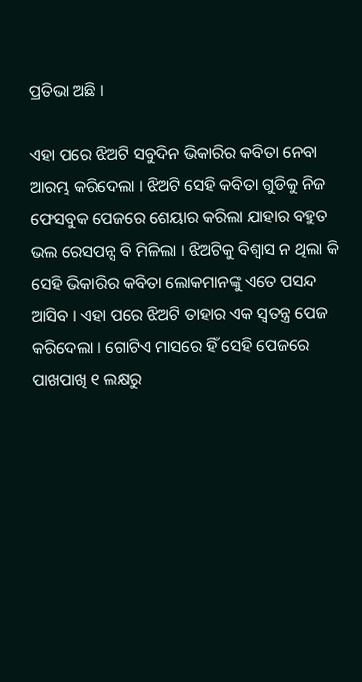ପ୍ରତିଭା ଅଛି ।

ଏହା ପରେ ଝିଅଟି ସବୁଦିନ ଭିକାରିର କବିତା ନେବା ଆରମ୍ଭ କରିଦେଲା । ଝିଅଟି ସେହି କବିତା ଗୁଡିକୁ ନିଜ ଫେସବୁକ ପେଜରେ ଶେୟାର କରିଲା ଯାହାର ବହୁତ ଭଲ ରେସପନ୍ସ ବି ମିଳିଲା । ଝିଅଟିକୁ ବିଶ୍ଵାସ ନ ଥିଲା କି ସେହି ଭିକାରିର କବିତା ଲୋକମାନଙ୍କୁ ଏତେ ପସନ୍ଦ ଆସିବ । ଏହା ପରେ ଝିଅଟି ତାହାର ଏକ ସ୍ଵତନ୍ତ୍ର ପେଜ କରିଦେଲା । ଗୋଟିଏ ମାସରେ ହିଁ ସେହି ପେଜରେ ପାଖପାଖି ୧ ଲକ୍ଷରୁ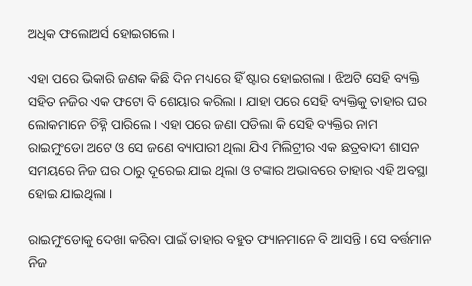ଅଧିକ ଫଲୋଅର୍ସ ହୋଇଗଲେ ।

ଏହା ପରେ ଭିକାରି ଜଣକ କିଛି ଦିନ ମଧ୍ୟରେ ହିଁ ଷ୍ଟାର ହୋଇଗଲା । ଝିଅଟି ସେହି ବ୍ୟକ୍ତି ସହିତ ନଜିର ଏକ ଫଟୋ ବି ଶେୟାର କରିଲା । ଯାହା ପରେ ସେହି ବ୍ୟକ୍ତିକୁ ତାହାର ଘର ଲୋକମାନେ ଚିହ୍ନି ପାରିଲେ । ଏହା ପରେ ଜଣା ପଡିଲା କି ସେହି ବ୍ୟକ୍ତିର ନାମ ରାଇମୁଂଡୋ ଅଟେ ଓ ସେ ଜଣେ ବ୍ୟାପାରୀ ଥିଲା ଯିଏ ମିଲିଟ୍ରୀର ଏକ ଛତ୍ରବାଦୀ ଶାସନ ସମୟରେ ନିଜ ଘର ଠାରୁ ଦୂରେଇ ଯାଇ ଥିଲା ଓ ଟଙ୍କାର ଅଭାବରେ ତାହାର ଏହି ଅବସ୍ଥା ହୋଇ ଯାଇଥିଲା ।

ରାଇମୁଂଡୋକୁ ଦେଖା କରିବା ପାଇଁ ତାହାର ବହୁତ ଫ୍ୟାନମାନେ ବି ଆସନ୍ତି । ସେ ବର୍ତ୍ତମାନ ନିଜ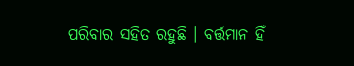ପରିବାର ସହିତ ରହୁଛି । ବର୍ତ୍ତମାନ ହିଁ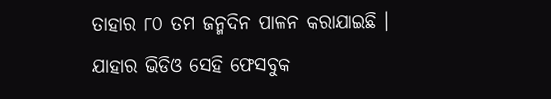ତାହାର ୮୦ ତମ ଜନ୍ମଦିନ ପାଳନ କରାଯାଇଛି । ଯାହାର ଭିଡିଓ ସେହି ଫେସବୁକ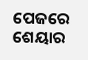ପେଜରେ ଶେୟାର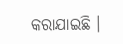କରାଯାଇଛି ।